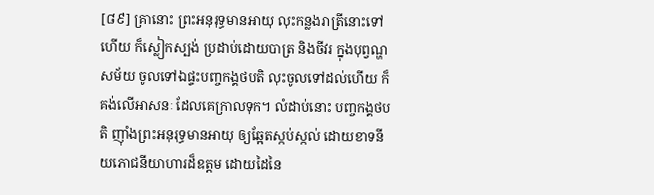[៨៩] គ្រានោះ ព្រះអនុរុទ្ធមានអាយុ លុះកន្លងរាត្រីនោះទៅហើយ ក៏ស្លៀកស្បង់ ប្រដាប់ដោយបាត្រ និងចីវរ ក្នុងបុព្វណ្ហសម័យ ចូលទៅឯផ្ទះបញ្ចកង្គថបតិ លុះចូលទៅដល់ហើយ ក៏គង់លើអាសនៈ ដែលគេក្រាលទុក។ លំដាប់នោះ បញ្ចកង្គថបតិ ញ៉ាំងព្រះអនុរុទ្ធមានអាយុ ឲ្យឆ្អែតស្កប់ស្កល់ ដោយខាទនីយភោជនីយាហារដ៏ឧត្តម ដោយដៃនៃ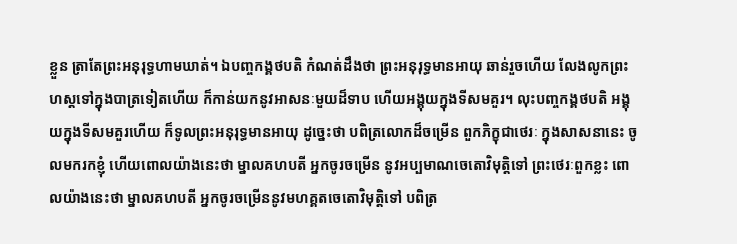ខ្លួន ត្រាតែព្រះអនុរុទ្ធហាមឃាត់។ ឯបញ្ចកង្គថបតិ កំណត់ដឹងថា ព្រះអនុរុទ្ធមានអាយុ ឆាន់រួចហើយ លែងលូកព្រះហស្តទៅក្នុងបាត្រទៀតហើយ ក៏កាន់យកនូវអាសនៈមួយដ៏ទាប ហើយអង្គុយក្នុងទីសមគួរ។ លុះបញ្ចកង្គថបតិ អង្គុយក្នុងទីសមគួរហើយ ក៏ទូលព្រះអនុរុទ្ធមានអាយុ ដូច្នេះថា បពិត្រលោកដ៏ចម្រើន ពួកភិក្ខុជាថេរៈ ក្នុងសាសនានេះ ចូលមករកខ្ញុំ ហើយពោលយ៉ាងនេះថា ម្នាលគហបតី អ្នកចូរចម្រើន នូវអប្បមាណចេតោវិមុត្តិទៅ ព្រះថេរៈពួកខ្លះ ពោលយ៉ាងនេះថា ម្នាលគហបតី អ្នកចូរចម្រើននូវមហគ្គតចេតោវិមុត្តិទៅ បពិត្រ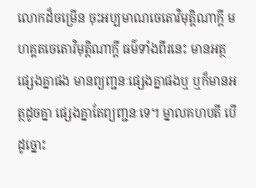លោកដ៏ចម្រើន ចុះអប្បមាណចេតោវិមុត្តិណាក្តី មហគ្គតចេតោវិមុត្តិណាក្តី ធម៌ទាំងពីរនេះ មានអត្ថផ្សេងគ្នាផង មានព្យញ្ជនៈផ្សេងគ្នាផងឬ ឬក៏មានអត្ថដូចគ្នា ផ្សេងគ្នាតែព្យញ្ជនៈទេ។ ម្នាលគហបតី បើដូច្នោះ